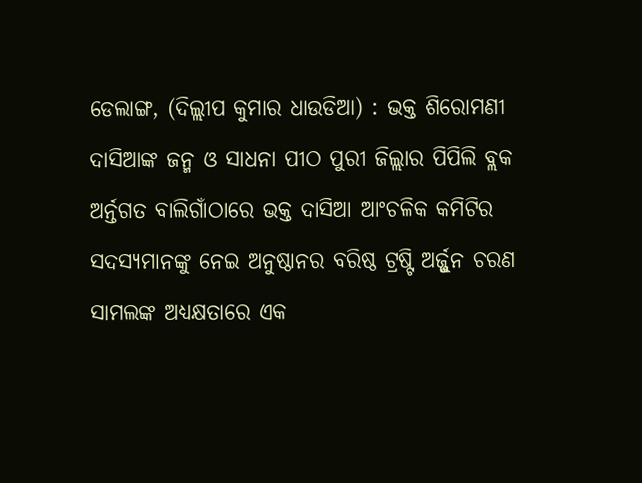ଡେଲାଙ୍ଗ, (ଦିଲ୍ଲୀପ କୁମାର ଧାଉଡିଆ) : ଭକ୍ତ ଶିରୋମଣୀ ଦାସିଆଙ୍କ ଜନ୍ମ ଓ ସାଧନା ପୀଠ ପୁରୀ ଜିଲ୍ଲାର ପିପିଲି ବ୍ଲକ ଅର୍ନ୍ତଗତ ବାଲିଗାଁଠାରେ ଭକ୍ତ ଦାସିଆ ଆଂଚଳିକ କମିଟିର ସଦସ୍ୟମାନଙ୍କୁ ନେଇ ଅନୁଷ୍ଠାନର ବରିଷ୍ଠ ଟ୍ରଷ୍ଟି ଅର୍ଜ୍ଜୁନ ଚରଣ ସାମଲଙ୍କ ଅଧ୍ୟକ୍ଷତାରେ ଏକ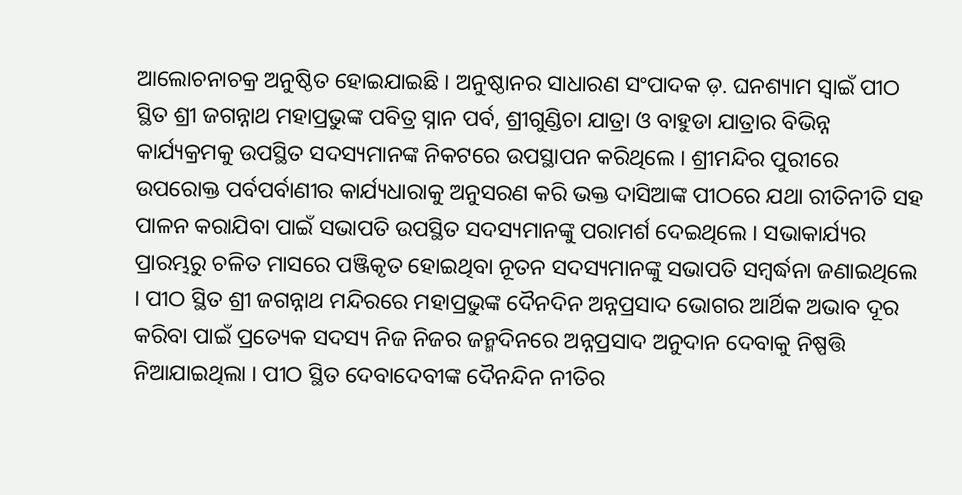ଆଲୋଚନାଚକ୍ର ଅନୁଷ୍ଠିତ ହୋଇଯାଇଛି । ଅନୁଷ୍ଠାନର ସାଧାରଣ ସଂପାଦକ ଡ଼. ଘନଶ୍ୟାମ ସ୍ୱାଇଁ ପୀଠ ସ୍ଥିତ ଶ୍ରୀ ଜଗନ୍ନାଥ ମହାପ୍ରଭୁଙ୍କ ପବିତ୍ର ସ୍ନାନ ପର୍ବ, ଶ୍ରୀଗୁଣ୍ଡିଚା ଯାତ୍ରା ଓ ବାହୁଡା ଯାତ୍ରାର ବିଭିନ୍ନ କାର୍ଯ୍ୟକ୍ରମକୁ ଉପସ୍ଥିତ ସଦସ୍ୟମାନଙ୍କ ନିକଟରେ ଉପସ୍ଥାପନ କରିଥିଲେ । ଶ୍ରୀମନ୍ଦିର ପୁରୀରେ ଉପରୋକ୍ତ ପର୍ବପର୍ବାଣୀର କାର୍ଯ୍ୟଧାରାକୁ ଅନୁସରଣ କରି ଭକ୍ତ ଦାସିଆଙ୍କ ପୀଠରେ ଯଥା ରୀତିନୀତି ସହ ପାଳନ କରାଯିବା ପାଇଁ ସଭାପତି ଉପସ୍ଥିତ ସଦସ୍ୟମାନଙ୍କୁ ପରାମର୍ଶ ଦେଇଥିଲେ । ସଭାକାର୍ଯ୍ୟର ପ୍ରାରମ୍ଭରୁ ଚଳିତ ମାସରେ ପଞ୍ଜିକୃତ ହୋଇଥିବା ନୂତନ ସଦସ୍ୟମାନଙ୍କୁ ସଭାପତି ସମ୍ବର୍ଦ୍ଧନା ଜଣାଇଥିଲେ । ପୀଠ ସ୍ଥିତ ଶ୍ରୀ ଜଗନ୍ନାଥ ମନ୍ଦିରରେ ମହାପ୍ରଭୁଙ୍କ ଦୈନଦିନ ଅନ୍ନପ୍ରସାଦ ଭୋଗର ଆର୍ଥିକ ଅଭାବ ଦୂର କରିବା ପାଇଁ ପ୍ରତ୍ୟେକ ସଦସ୍ୟ ନିଜ ନିଜର ଜନ୍ମଦିନରେ ଅନ୍ନପ୍ରସାଦ ଅନୁଦାନ ଦେବାକୁ ନିଷ୍ପତ୍ତି ନିଆଯାଇଥିଲା । ପୀଠ ସ୍ଥିତ ଦେବାଦେବୀଙ୍କ ଦୈନନ୍ଦିନ ନୀତିର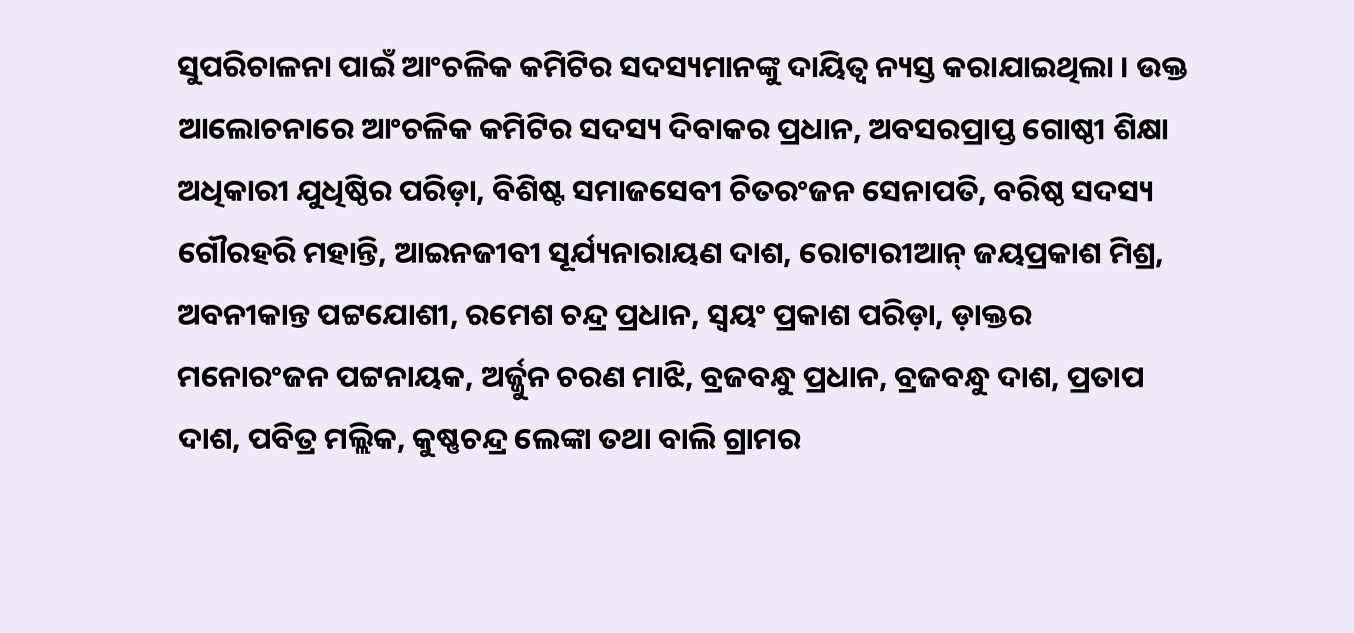ସୁପରିଚାଳନା ପାଇଁ ଆଂଚଳିକ କମିଟିର ସଦସ୍ୟମାନଙ୍କୁ ଦାୟିତ୍ୱ ନ୍ୟସ୍ତ କରାଯାଇଥିଲା । ଉକ୍ତ ଆଲୋଚନାରେ ଆଂଚଳିକ କମିଟିର ସଦସ୍ୟ ଦିବାକର ପ୍ରଧାନ, ଅବସରପ୍ରାପ୍ତ ଗୋଷ୍ଠୀ ଶିକ୍ଷା ଅଧିକାରୀ ଯୁଧିଷ୍ଠିର ପରିଡ଼ା, ବିଶିଷ୍ଟ ସମାଜସେବୀ ଚିତରଂଜନ ସେନାପତି, ବରିଷ୍ଠ ସଦସ୍ୟ ଗୌରହରି ମହାନ୍ତି, ଆଇନଜୀବୀ ସୂର୍ଯ୍ୟନାରାୟଣ ଦାଶ, ରୋଟାରୀଆନ୍ ଜୟପ୍ରକାଶ ମିଶ୍ର, ଅବନୀକାନ୍ତ ପଟ୍ଟଯୋଶୀ, ରମେଶ ଚନ୍ଦ୍ର ପ୍ରଧାନ, ସ୍ୱୟଂ ପ୍ରକାଶ ପରିଡ଼ା, ଡ଼ାକ୍ତର ମନୋରଂଜନ ପଟ୍ଟନାୟକ, ଅର୍ଜ୍ଜୁନ ଚରଣ ମାଝି, ବ୍ରଜବନ୍ଧୁ ପ୍ରଧାନ, ବ୍ରଜବନ୍ଧୁ ଦାଶ, ପ୍ରତାପ ଦାଶ, ପବିତ୍ର ମଲ୍ଲିକ, କୁଷ୍ଣଚନ୍ଦ୍ର ଲେଙ୍କା ତଥା ବାଲି ଗ୍ରାମର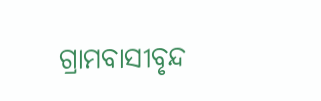ଗ୍ରାମବାସୀବୃନ୍ଦ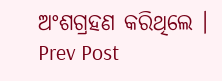ଅଂଶଗ୍ରହଣ କରିଥିଲେ ।
Prev Post